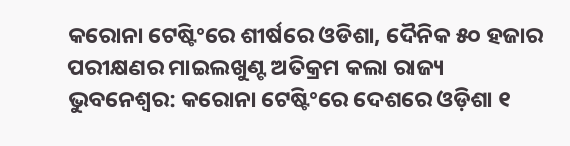କରୋନା ଟେଷ୍ଟିଂରେ ଶୀର୍ଷରେ ଓଡିଶା, ଦୈନିକ ୫୦ ହଜାର ପରୀକ୍ଷଣର ମାଇଲଖୁଣ୍ଟ ଅତିକ୍ରମ କଲା ରାଜ୍ୟ
ଭୁବନେଶ୍ୱର: କରୋନା ଟେଷ୍ଟିଂରେ ଦେଶରେ ଓଡ଼ିଶା ୧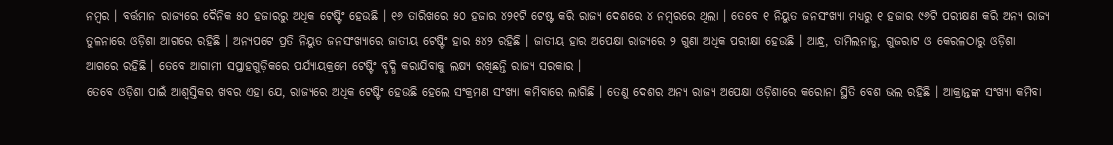ନମ୍ବର । ବର୍ତ୍ତମାନ ରାଜ୍ୟରେ ଦୈନିକ ୫୦ ହଜାରରୁ ଅଧିକ ଟେଷ୍ଟିଂ ହେଉଛି । ୧୬ ତାରିଖରେ ୫୦ ହଜାର ୪୨୧ଟି ଟେଷ୍ଟ କରି ରାଜ୍ୟ ଦେଶରେ ୪ ନମ୍ବରରେ ଥିଲା । ତେବେ ୧ ନିୟୁତ ଜନସଂଖ୍ୟା ମଧ୍ୟରୁ ୧ ହଜାର ୯୬ଟି ପରୀକ୍ଷଣ କରି ଅନ୍ୟ ରାଜ୍ୟ ତୁଳନାରେ ଓଡ଼ିଶା ଆଗରେ ରହିଛି । ଅନ୍ୟପଟେ ପ୍ରତି ନିୟୁତ ଜନସଂଖ୍ୟାରେ ଜାତୀୟ ଟେଷ୍ଟିଂ ହାର ୫୪୨ ରହିଛି । ଜାତୀୟ ହାର ଅପେକ୍ଷା ରାଜ୍ୟରେ ୨ ଗୁଣା ଅଧିକ ପରୀକ୍ଷା ହେଉଛି । ଆନ୍ଧ୍ର, ତାମିଲନାଡୁ, ଗୁଜରାଟ ଓ କେରଳଠାରୁ ଓଡ଼ିଶା ଆଗରେ ରହିଛି । ତେବେ ଆଗାମୀ ସପ୍ତାହଗୁଡ଼ିକରେ ପର୍ଯ୍ୟାୟକ୍ରମେ ଟେଷ୍ଟିଂ ବୃଦ୍ଧି କରାଯିବାକୁ ଲକ୍ଷ୍ୟ ରଖିଛନ୍ତି ରାଜ୍ୟ ସରକାର ।
ତେବେ ଓଡ଼ିଶା ପାଇଁ ଆଶ୍ୱସ୍ତିକର ଖବର ଏହା ଯେ, ରାଜ୍ୟରେ ଅଧିକ ଟେଷ୍ଟିଂ ହେଉଛି ହେଲେ ସଂକ୍ରମଣ ସଂଖ୍ୟା କମିବାରେ ଲାଗିଛି । ତେଣୁ ଦେଶର ଅନ୍ୟ ରାଜ୍ୟ ଅପେକ୍ଷା ଓଡ଼ିଶାରେ କରୋନା ସ୍ଥିତି ବେଶ ଭଲ ରହିଛି । ଆକ୍ରାନ୍ତଙ୍କ ସଂଖ୍ୟା କମିବା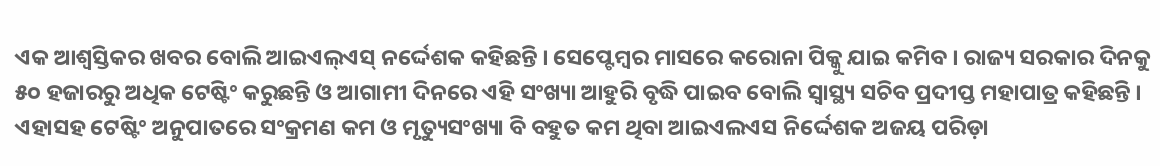ଏକ ଆଶ୍ୱସ୍ତିକର ଖବର ବୋଲି ଆଇଏଲ୍ଏସ୍ ନର୍ଦ୍ଦେଶକ କହିଛନ୍ତି । ସେପ୍ଟେମ୍ବର ମାସରେ କରୋନା ପିକ୍କୁ ଯାଇ କମିବ । ରାଜ୍ୟ ସରକାର ଦିନକୁ ୫୦ ହଜାରରୁ ଅଧିକ ଟେଷ୍ଟିଂ କରୁଛନ୍ତି ଓ ଆଗାମୀ ଦିନରେ ଏହି ସଂଖ୍ୟା ଆହୁରି ବୃଦ୍ଧି ପାଇବ ବୋଲି ସ୍ୱାସ୍ଥ୍ୟ ସଚିବ ପ୍ରଦୀପ୍ତ ମହାପାତ୍ର କହିଛନ୍ତି । ଏହାସହ ଟେଷ୍ଟିଂ ଅନୁପାତରେ ସଂକ୍ରମଣ କମ ଓ ମୃତ୍ୟୁସଂଖ୍ୟା ବି ବହୁତ କମ ଥିବା ଆଇଏଲଏସ ନିର୍ଦ୍ଦେଶକ ଅଜୟ ପରିଡ଼ା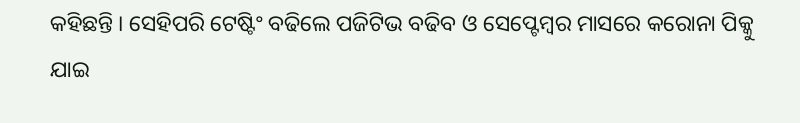କହିଛନ୍ତି । ସେହିପରି ଟେଷ୍ଟିଂ ବଢିଲେ ପଜିଟିଭ ବଢିବ ଓ ସେପ୍ଟେମ୍ବର ମାସରେ କରୋନା ପିକ୍କୁ ଯାଇ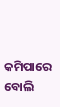କମିପାରେ ବୋଲି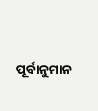ପୂର୍ବାନୁମାନ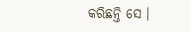କରିଛନ୍ତି ସେ ।